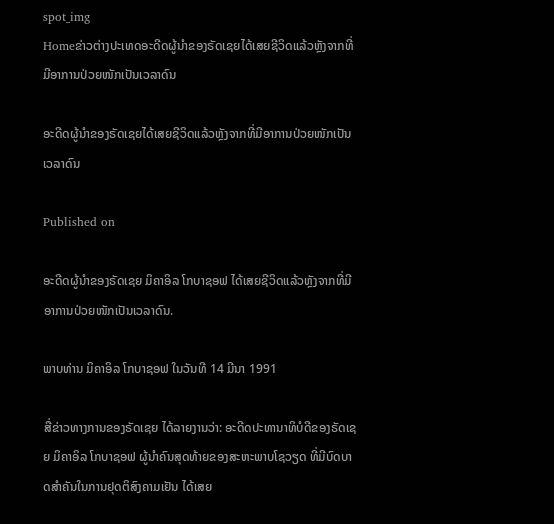spot_img
Homeຂ່າວຕ່າງປະເທດອະດີດຜູ້ນຳຂອງຣັດເຊຍໄດ້ເສຍຊີວິດແລ້ວຫຼັງຈາກທີ່ມີອາການປ່ວຍໜັກເປັນເວລາດົນ

ອະດີດຜູ້ນຳຂອງຣັດເຊຍໄດ້ເສຍຊີວິດແລ້ວຫຼັງຈາກທີ່ມີອາການປ່ວຍໜັກເປັນເວລາດົນ

Published on

ອະດີດຜູ້ນຳຂອງຣັດເຊຍ ມິຄາອິລ ໂກບາຊອຟ ໄດ້ເສຍຊີວິດແລ້ວຫຼັງຈາກທີ່ມີອາການປ່ວຍໜັກເປັນເວລາດົນ.

ພາບທ່ານ ມິຄາອິລ ໂກບາຊອຟ ໃນວັນທີ 14 ມີນາ 1991

ສື່ຂ່າວທາງການຂອງຣັດເຊຍ ໄດ້ລາຍງານວ່າ: ອະດີດປະທານາທິບໍດີຂອງຣັດເຊຍ ມິຄາອິລ ໂກບາຊອຟ ຜູ້ນຳຄົນສຸດທ້າຍຂອງສະຫະພາບໂຊວຽດ ທີ່ມີບົດບາດສຳຄັນໃນການຢຸດຕິສົງຄາມເຢັນ ໄດ້ເສຍ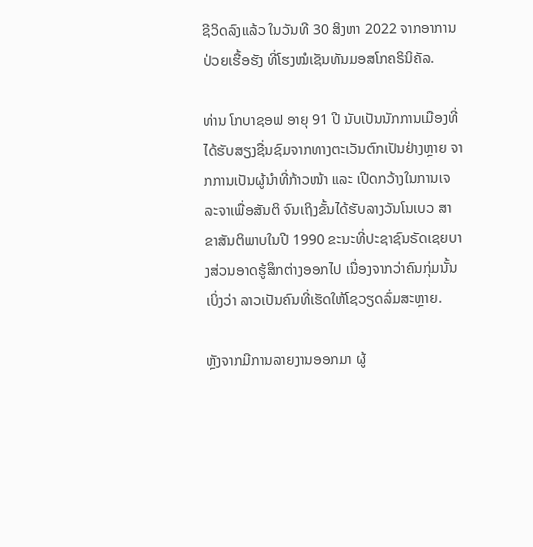ຊີວິດລົງແລ້ວ ໃນວັນທີ 30 ສິງຫາ 2022 ຈາກອາການປ່ວຍເຮື້ອຮັງ ທີ່ໂຮງໝໍເຊັນທັນມອສໂກຄຣິນິຄັລ.

ທ່ານ ໂກບາຊອຟ ອາຍຸ 91 ປີ ນັບເປັນນັກການເມືອງທີ່ໄດ້ຮັບສຽງຊື່ນຊົມຈາກທາງຕະເວັນຕົກເປັນຢ່າງຫຼາຍ ຈາກການເປັນຜູ້ນຳທີ່ກ້າວໜ້າ ແລະ ເປີດກວ້າງໃນການເຈລະຈາເພື່ອສັນຕິ ຈົນເຖິງຂັ້ນໄດ້ຮັບລາງວັນໂນເບວ ສາຂາສັນຕິພາບໃນປີ 1990 ຂະນະທີ່ປະຊາຊົນຣັດເຊຍບາງສ່ວນອາດຮູ້ສຶກຕ່າງອອກໄປ ເນື່ອງຈາກວ່າຄົນກຸ່ມນັ້ນເບິ່ງວ່າ ລາວເປັນຄົນທີ່ເຮັດໃຫ້ໂຊວຽດລົ່ມສະຫຼາຍ.

ຫຼັງຈາກມີການລາຍງານອອກມາ ຜູ້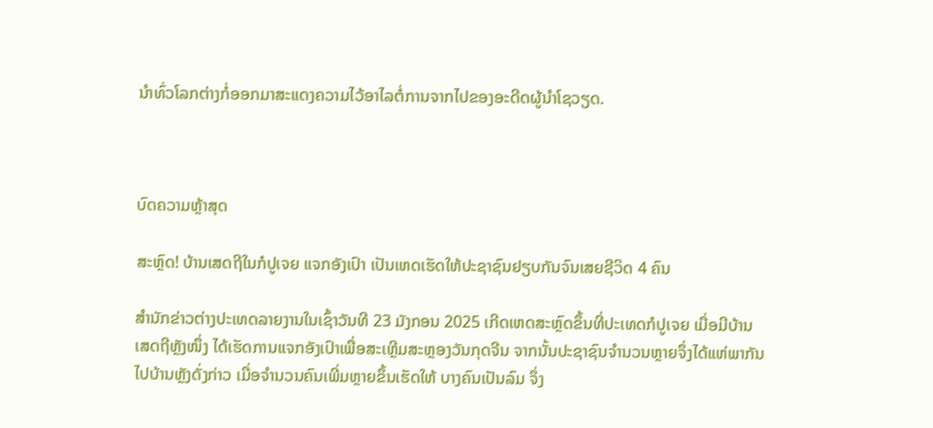ນຳທົ່ວໂລກຕ່າງກໍ່ອອກມາສະແດງຄວາມໄວ້ອາໄລຕໍ່ການຈາກໄປຂອງອະດີດຜູ້ນຳໂຊວຽດ.



ບົດຄວາມຫຼ້າສຸດ

ສະຫຼົດ! ບ້ານເສດຖີໃນກໍປູເຈຍ ແຈກອັງເປົາ ເປັນເຫດເຮັດໃຫ້ປະຊາຊົນຢຽບກັນຈົນເສຍຊີວິດ 4 ຄົນ

ສຳນັກຂ່າວຕ່າງປະເທດລາຍງານໃນເຊົ້າວັນທີ 23 ມັງກອນ 2025 ເກີດເຫດສະຫຼົດຂຶ້ນທີ່ປະເທດກໍປູເຈຍ ເມື່ອມີບ້ານເສດຖີຫຼັງໜຶ່ງ ໄດ້ເຮັດການແຈກອັງເປົາເພື່ອສະເຫຼີມສະຫຼອງວັນກຸດຈີນ ຈາກນັ້ນປະຊາຊົນຈຳນວນຫຼາຍຈຶ່ງໄດ້ແຫ່ພາກັນໄປບ້ານຫຼັງດັ່ງກ່າວ ເມື່ອຈຳນວນຄົນເພີ່ມຫຼາຍຂຶ້ນເຮັດໃຫ້ ບາງຄົນເປັນລົມ ຈຶ່ງ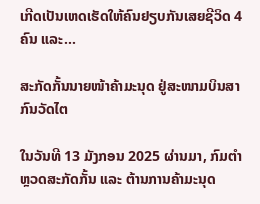ເກີດເປັນເຫດເຮັດໃຫ້ຄົນຢຽບກັນເສຍຊີວິດ 4 ຄົນ ແລະ...

ສະກັດກັ້ນນາຍໜ້າຄ້າມະນຸດ ຢູ່ສະໜາມບິນສາກົນວັດໄຕ

ໃນວັນທີ 13 ມັງກອນ 2025 ຜ່ານມາ, ກົມຕໍາຫຼວດສະກັດກັ້ນ ແລະ ຕ້ານການຄ້າມະນຸດ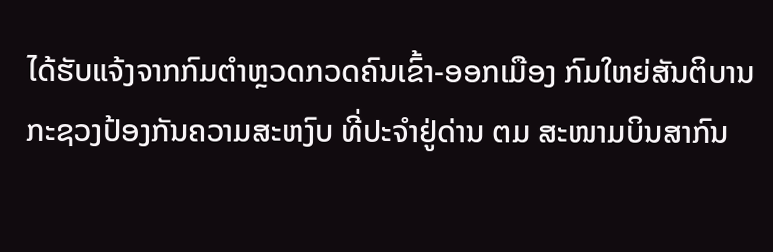ໄດ້ຮັບແຈ້ງຈາກກົມຕໍາຫຼວດກວດຄົນເຂົ້າ-ອອກເມືອງ ກົມໃຫຍ່ສັນຕິບານ ກະຊວງປ້ອງກັນຄວາມສະຫງົບ ທີ່ປະຈຳຢູ່ດ່ານ ຕມ ສະໜາມບິນສາກົນ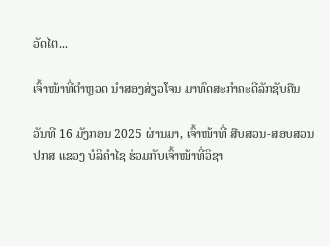ວັດໄຕ...

ເຈົ້າໜ້າທີ່ຕຳຫຼວດ ນຳສອງສ່ຽວໂຈນ ມາທົດສະກຳຄະດີລັກຊັບຄືນ

ວັນທີ 16 ມັງກອນ 2025 ຜ່ານມາ, ເຈົ້າໜ້າທີ່ ສືບສວນ-ສອບສວນ ປກສ ແຂວງ ບໍລິຄຳໄຊ ຮ່ວມກັບເຈົ້າໜ້າທີ່ວິຊາ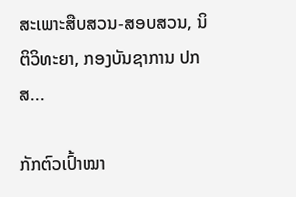ສະເພາະສືບສວນ-ສອບສວນ, ນິຕິວິທະຍາ, ກອງບັນຊາການ ປກສ...

ກັກຕົວເປົ້າໝາ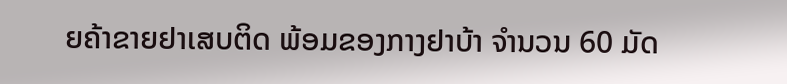ຍຄ້າຂາຍຢາເສບຕິດ ພ້ອມຂອງກາງຢາບ້າ ຈຳນວນ 60 ມັດ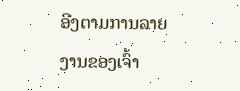ອີງຕາມການລາຍງານຂອງເຈົ້າ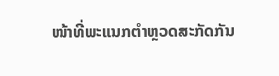ໜ້າທີ່ພະແນກຕຳຫຼວດສະກັດກັນ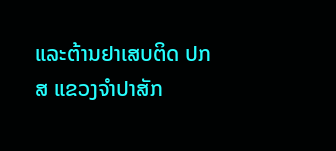ແລະຕ້ານຢາເສບຕິດ ປກສ ແຂວງຈຳປາສັກ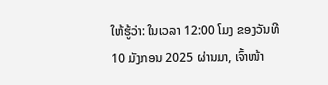ໃຫ້ຮູ້ວ່າ: ໃນເວລາ 12:00 ໂມງ ຂອງວັນທີ 10 ມັງກອນ 2025 ຜ່ານມາ, ເຈົ້າໜ້າ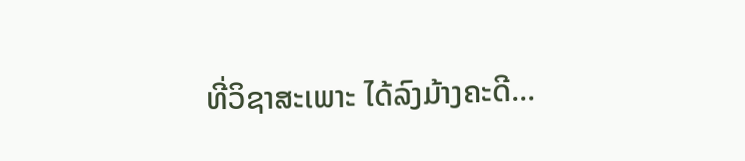ທີ່ວິຊາສະເພາະ ໄດ້ລົງມ້າງຄະດີ...